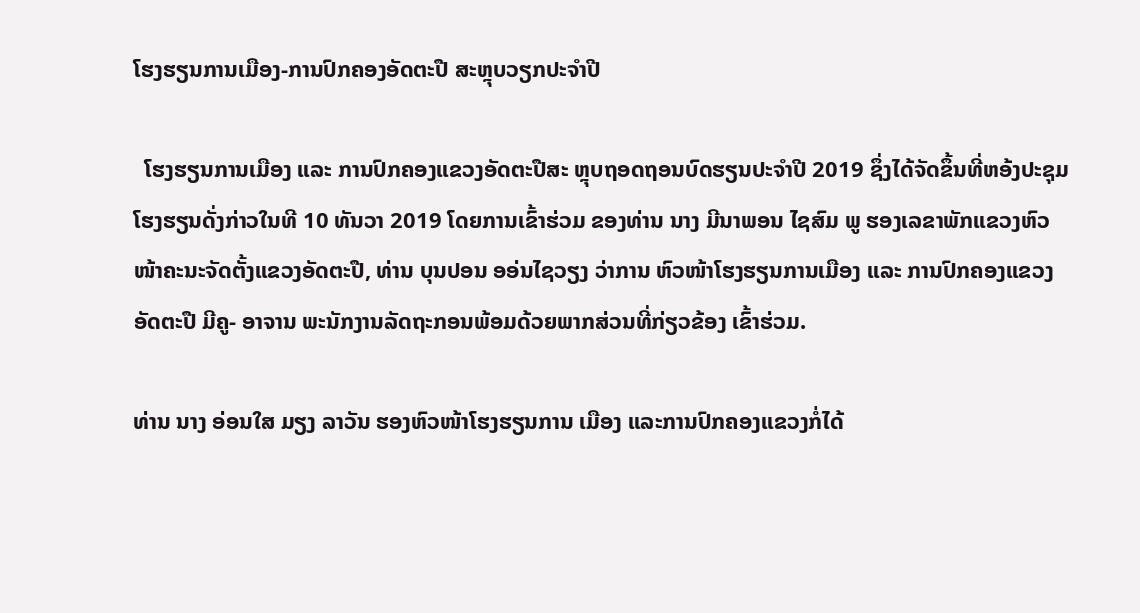ໂຮງຮຽນການເມືອງ-ການປົກຄອງອັດຕະປື ສະຫຼຸບວຽກປະຈຳປີ

  ໂຮງຮຽນການເມືອງ ແລະ ການປົກຄອງແຂວງອັດຕະປືສະ ຫຼຸບຖອດຖອນບົດຮຽນປະຈໍາປີ 2019 ຊຶ່ງໄດ້ຈັດຂຶ້ນທີ່ຫອ້ງປະຊຸມ ໂຮງຮຽນດັ່ງກ່າວໃນທີ 10 ທັນວາ 2019 ໂດຍການເຂົ້າຮ່ວມ ຂອງທ່ານ ນາງ ມີນາພອນ ໄຊສົມ ພູ ຮອງເລຂາພັກແຂວງຫົວໜ້າຄະນະຈັດຕັ້ງແຂວງອັດຕະປື, ທ່ານ ບຸນປອນ ອອ່ນໄຊວຽງ ວ່າການ ຫົວໜ້າໂຮງຮຽນການເມືອງ ແລະ ການປົກຄອງແຂວງອັດຕະປື ມີຄູ- ອາຈານ ພະນັກງານລັດຖະກອນພ້ອມດ້ວຍພາກສ່ວນທີ່ກ່ຽວຂ້ອງ ເຂົ້າຮ່ວມ.

ທ່ານ ນາງ ອ່ອນໃສ ມຽງ ລາວັນ ຮອງຫົວໜ້າໂຮງຮຽນການ ເມືອງ ແລະການປົກຄອງແຂວງກໍ່ໄດ້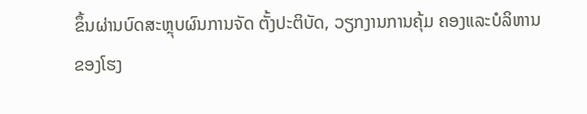ຂຶ້ນຜ່ານບົດສະຫຼຸບຜົນການຈັດ ຕັ້ງປະຕິບັດ, ວຽກງານການຄຸ້ມ ຄອງແລະບໍລິຫານຂອງໂຮງ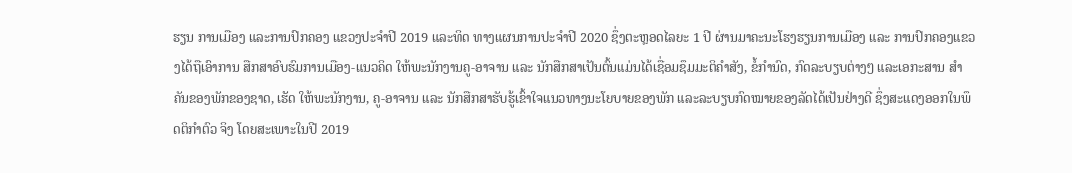ຮຽນ ການເມືອງ ແລະການປົກຄອງ ແຂວງປະຈໍາປີ 2019 ແລະທິດ ທາງແຜນການປະຈໍາປີ 2020 ຊຶ່ງຕະຫຼອດໄລຍະ 1 ປີ ຜ່ານມາຄະນະໂຮງຮຽນການເມືອງ ແລະ ການປົກຄອງແຂວງໄດ້ຖືເອົາການ ສືກສາອົບຮົມການເມືອງ-ແນວຄິດ ໃຫ້ພະນັກງານຄູ-ອາຈານ ແລະ ນັກສືກສາເປັນຕົ້ນແມ່ນໄດ້ເຊື່ອມຊຶມມະຕິຄໍາສັງ, ຂໍ້ກໍານົດ, ກົດລະບຽບຕ່າງໆ ແລະເອກະສານ ສໍາຄັນຂອງພັກຂອງຊາດ, ເຮັດ ໃຫ້ພະນັກງານ, ຄູ-ອາຈານ ແລະ ນັກສືກສາຮັບຮູ້ເຂົ້າໃຈແນວທາງນະໂຍບາຍຂອງພັກ ແລະລະບຽບກົດໝາຍຂອງລັດໄດ້ເປັນຢ່າງດີ ຊຶ່ງສະແດງອອກໃນພຶດຕິກໍາຕົວ ຈິງ ໂດຍສະເພາະໃນປີ 2019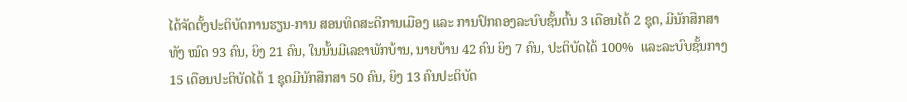ໄດ້ຈັດຕັ້ງປະຕິບັດການຮຽນ-ການ ສອນທິດສະດີການເມືອງ ແລະ ການປົກຄອງລະບົບຊັ້ນຕົ້ນ 3 ເດືອນໄດ້ 2 ຊຸດ, ມີນັກສືກສາທັງ ໝົດ 93 ຄົນ, ຍິງ 21 ຄົນ, ໃນນັ້ນມີເລຂາພັກບ້ານ, ນາຍບ້ານ 42 ຄົນ ຍິງ 7 ຄົນ, ປະຕິບັດໄດ້ 100%  ແລະລະບົບຊັ້ນກາງ 15 ເດືອນປະຕິບັດໄດ້ 1 ຊຸດມີນັກສືກສາ 50 ຄົນ, ຍິງ 13 ຄົນປະຕິບັດ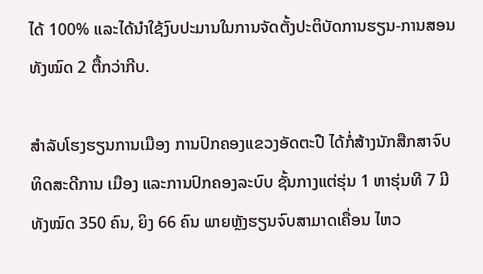ໄດ້ 100% ແລະໄດ້ນໍາໃຊ້ງົບປະມານໃນການຈັດຕັ້ງປະຕິບັດການຮຽນ-ການສອນທັງໝົດ 2 ຕື້ກວ່າກີບ.

ສໍາລັບໂຮງຮຽນການເມືອງ ການປົກຄອງແຂວງອັດຕະປື ໄດ້ກໍ່ສ້າງນັກສືກສາຈົບທິດສະດີການ ເມືອງ ແລະການປົກຄອງລະບົບ ຊັ້ນກາງແຕ່ຮຸ່ນ 1 ຫາຮຸ່ນທີ 7 ມີ ທັງໝົດ 350 ຄົນ, ຍິງ 66 ຄົນ ພາຍຫຼັງຮຽນຈົບສາມາດເຄື່ອນ ໄຫວ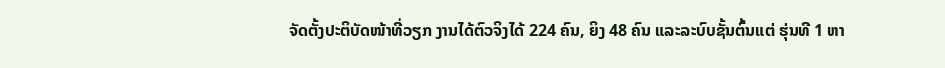ຈັດຕັ້ງປະຕິບັດໜ້າທີ່ວຽກ ງານໄດ້ຕົວຈິງໄດ້ 224 ຄົນ, ຍິງ 48 ຄົນ ແລະລະບົບຊັ້ນຕົ້ນແຕ່ ຮຸ່ນທີ 1 ຫາ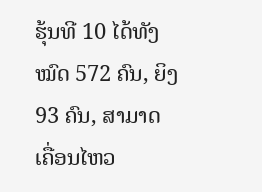ຮຸ້ນທີ 10 ໄດ້ທັງໝົດ 572 ຄົນ, ຍິງ 93 ຄົນ, ສາມາດ ເຄື່ອນໄຫວ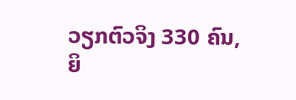ວຽກຕົວຈິງ 330 ຄົນ, ຍິ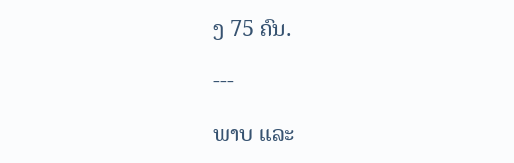ງ 75 ຄົນ.

---

ພາບ ແລະ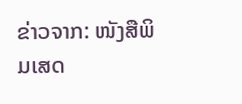ຂ່າວຈາກ: ໜັງສືພິມເສດ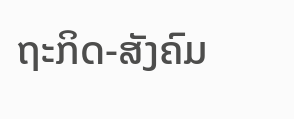ຖະກິດ-ສັງຄົມ